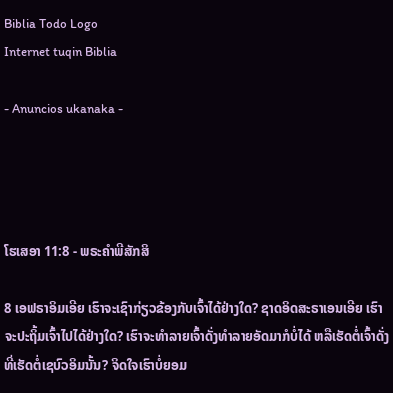Biblia Todo Logo
Internet tuqin Biblia

- Anuncios ukanaka -




ໂຮເສອາ 11:8 - ພຣະຄຳພີສັກສິ

8 ເອຟຣາອິມເອີຍ ເຮົາຈະເຊົາກ່ຽວຂ້ອງກັບເຈົ້າໄດ້ຢ່າງໃດ? ຊາດອິດສະຣາເອນເອີຍ ເຮົາຈະປະຖິ້ມເຈົ້າໄປໄດ້ຢ່າງໃດ? ເຮົາຈະທຳລາຍເຈົ້າດັ່ງທຳລາຍອັດມາກໍບໍ່ໄດ້ ຫລືເຮັດຕໍ່ເຈົ້າດັ່ງທີ່ເຮັດຕໍ່ເຊບົວອິມນັ້ນ? ຈິດໃຈເຮົາບໍ່ຍອມ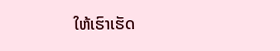ໃຫ້ເຮົາເຮັດ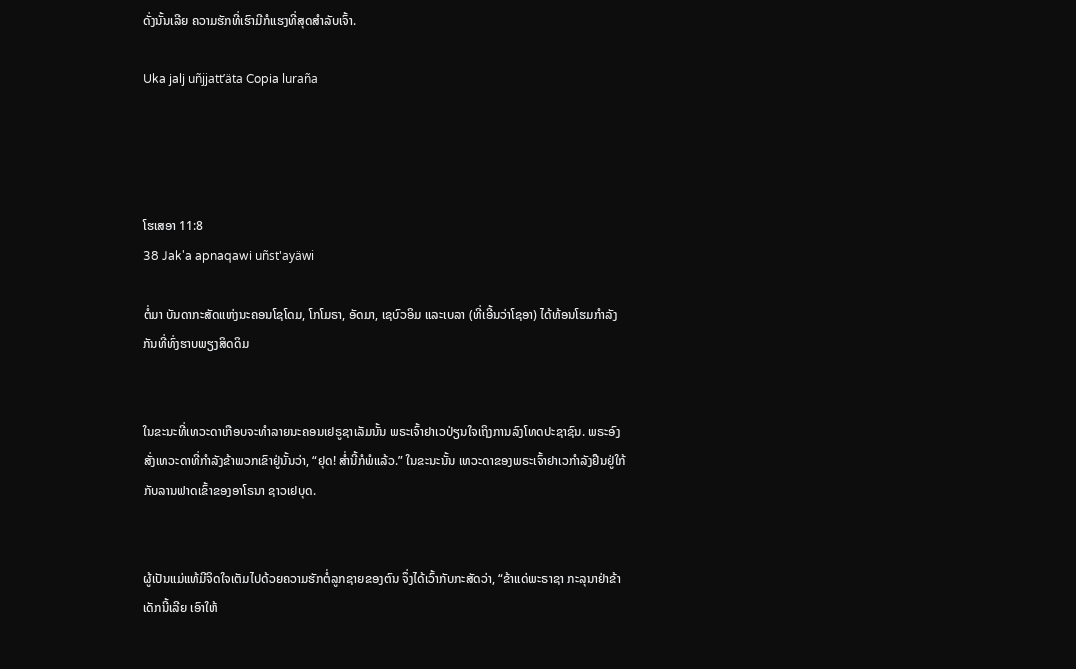ດັ່ງນັ້ນເລີຍ ຄວາມຮັກທີ່ເຮົາມີກໍແຮງທີ່ສຸດສຳລັບເຈົ້າ.

Uka jalj uñjjattʼäta Copia luraña




ໂຮເສອາ 11:8
38 Jak'a apnaqawi uñst'ayäwi

ຕໍ່ມາ ບັນດາກະສັດແຫ່ງນະຄອນໂຊໂດມ, ໂກໂມຣາ, ອັດມາ, ເຊບົວອິມ ແລະເບລາ (ທີ່ເອີ້ນວ່າໂຊອາ) ໄດ້ທ້ອນໂຮມກຳລັງກັນທີ່ທົ່ງຮາບພຽງສິດດິມ


ໃນຂະນະທີ່ເທວະດາເກືອບຈະທຳລາຍນະຄອນເຢຣູຊາເລັມນັ້ນ ພຣະເຈົ້າຢາເວປ່ຽນໃຈເຖິງການລົງໂທດປະຊາຊົນ. ພຣະອົງສັ່ງເທວະດາທີ່ກຳລັງຂ້າພວກເຂົາຢູ່ນັ້ນວ່າ, “ຢຸດ! ສໍ່ານີ້ກໍພໍແລ້ວ.” ໃນຂະນະນັ້ນ ເທວະດາຂອງພຣະເຈົ້າຢາເວກຳລັງຢືນຢູ່ໃກ້ກັບລານຟາດເຂົ້າຂອງອາໂຣນາ ຊາວເຢບຸດ.


ຜູ້ເປັນແມ່ແທ້ມີຈິດໃຈເຕັມໄປດ້ວຍຄວາມຮັກຕໍ່ລູກຊາຍຂອງຕົນ ຈຶ່ງໄດ້ເວົ້າກັບກະສັດວ່າ, “ຂ້າແດ່ພະຣາຊາ ກະລຸນາຢ່າຂ້າເດັກນີ້ເລີຍ ເອົາໃຫ້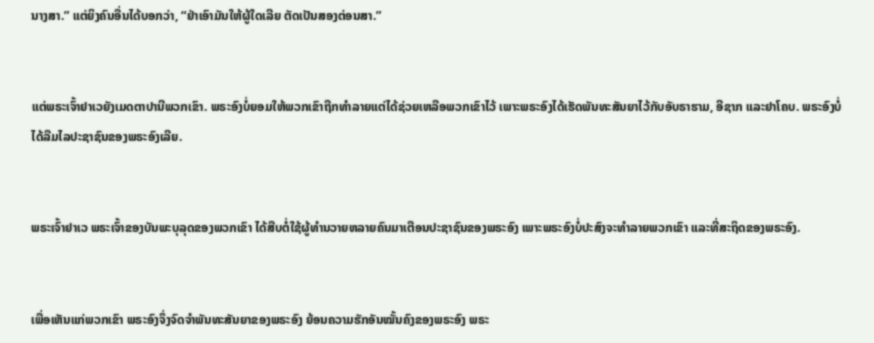ນາງສາ.” ແຕ່ຍິງຄົນອື່ນໄດ້ບອກວ່າ, “ຢ່າເອົາມັນໃຫ້ຜູ້ໃດເລີຍ ຕັດເປັນສອງຕ່ອນສາ.”


ແຕ່ພຣະເຈົ້າຢາເວຍັງເມດຕາປານີພວກເຂົາ. ພຣະອົງບໍ່ຍອມໃຫ້ພວກເຂົາຖືກທຳລາຍແຕ່ໄດ້ຊ່ວຍເຫລືອພວກເຂົາໄວ້ ເພາະພຣະອົງໄດ້ເຮັດພັນທະສັນຍາໄວ້ກັບອັບຣາຮາມ, ອີຊາກ ແລະຢາໂຄບ. ພຣະອົງບໍ່ໄດ້ລືມໄລປະຊາຊົນຂອງພຣະອົງເລີຍ.


ພຣະເຈົ້າຢາເວ ພຣະເຈົ້າຂອງບັນພະບຸລຸດຂອງພວກເຂົາ ໄດ້ສືບຕໍ່ໃຊ້ຜູ້ທຳນວາຍຫລາຍຄົນມາເຕືອນປະຊາຊົນຂອງພຣະອົງ ເພາະພຣະອົງບໍ່ປະສົງຈະທຳລາຍພວກເຂົາ ແລະທີ່ສະຖິດຂອງພຣະອົງ.


ເພື່ອເຫັນແກ່ພວກເຂົາ ພຣະອົງຈຶ່ງຈົດຈຳພັນທະສັນຍາຂອງພຣະອົງ ຍ້ອນຄວາມຮັກອັນໝັ້ນຄົງຂອງພຣະອົງ ພຣະ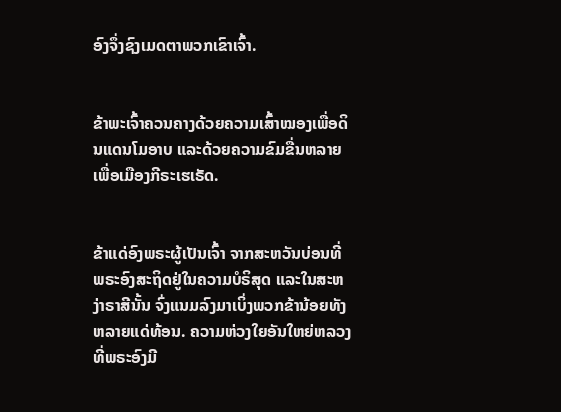ອົງຈຶ່ງຊົງເມດຕາພວກເຂົາເຈົ້າ.


ຂ້າພະເຈົ້າຄວນຄາງດ້ວຍຄວາມເສົ້າໝອງເພື່ອດິນແດນໂມອາບ ແລະດ້ວຍຄວາມຂົມຂື່ນຫລາຍເພື່ອເມືອງກີຣະເຮເຣັດ.


ຂ້າແດ່ອົງພຣະຜູ້ເປັນເຈົ້າ ຈາກສະຫວັນບ່ອນທີ່ພຣະອົງສະຖິດຢູ່ໃນຄວາມບໍຣິສຸດ ແລະໃນສະຫງ່າຣາສີນັ້ນ ຈົ່ງແນມລົງມາເບິ່ງພວກຂ້ານ້ອຍທັງຫລາຍແດ່ທ້ອນ. ຄວາມຫ່ວງໃຍອັນໃຫຍ່ຫລວງທີ່ພຣະອົງມີ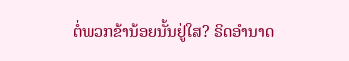ຕໍ່ພວກຂ້ານ້ອຍນັ້ນຢູ່ໃສ? ຣິດອຳນາດ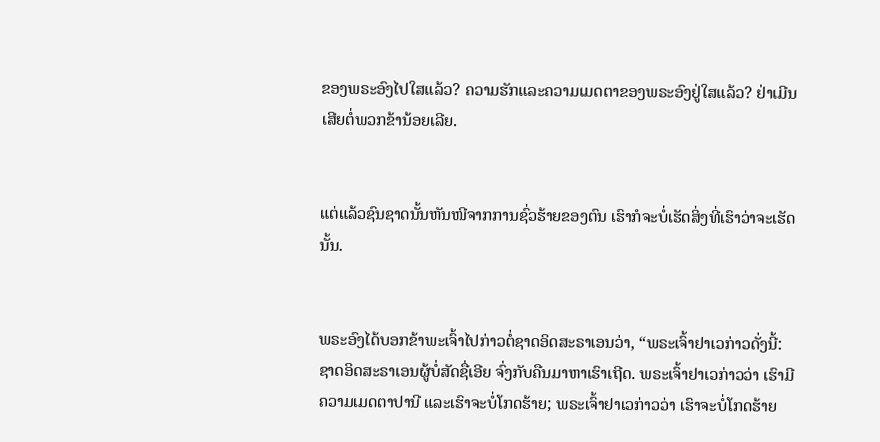ຂອງພຣະອົງໄປໃສແລ້ວ? ຄວາມຮັກແລະຄວາມເມດຕາຂອງພຣະອົງຢູ່ໃສແລ້ວ? ຢ່າເມີນເສີຍຕໍ່ພວກຂ້ານ້ອຍເລີຍ.


ແຕ່ແລ້ວຊົນຊາດນັ້ນຫັນໜີຈາກການຊົ່ວຮ້າຍຂອງຕົນ ເຮົາກໍຈະບໍ່ເຮັດສິ່ງທີ່ເຮົາວ່າຈະເຮັດນັ້ນ.


ພຣະອົງໄດ້ບອກຂ້າພະເຈົ້າໄປກ່າວຕໍ່ຊາດອິດສະຣາເອນວ່າ, “ພຣະເຈົ້າຢາເວກ່າວດັ່ງນີ້: ຊາດອິດສະຣາເອນຜູ້ບໍ່ສັດຊື່ເອີຍ ຈົ່ງກັບຄືນມາຫາເຮົາເຖີດ. ພຣະເຈົ້າຢາເວກ່າວວ່າ ເຮົາມີຄວາມເມດຕາປານີ ແລະເຮົາຈະບໍ່ໂກດຮ້າຍ; ພຣະເຈົ້າຢາເວກ່າວວ່າ ເຮົາຈະບໍ່ໂກດຮ້າຍ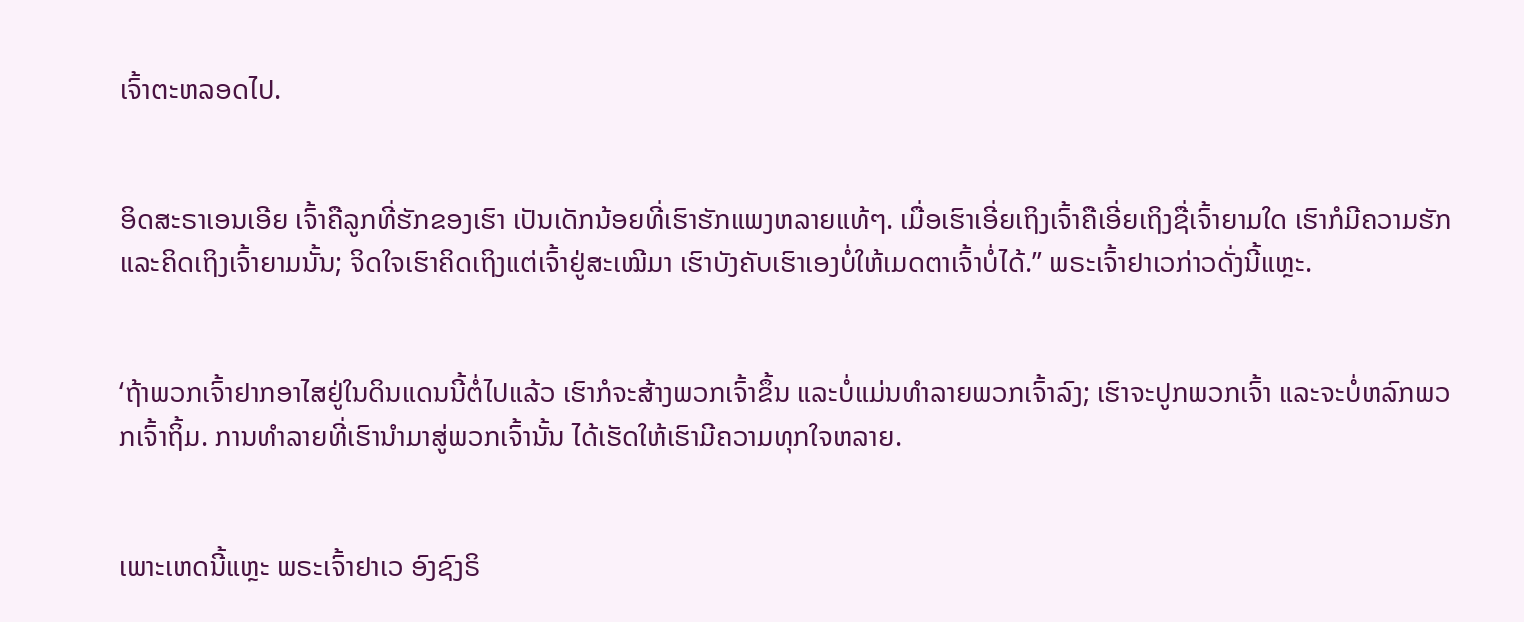ເຈົ້າຕະຫລອດໄປ.


ອິດສະຣາເອນເອີຍ ເຈົ້າຄືລູກທີ່ຮັກຂອງເຮົາ ເປັນເດັກນ້ອຍທີ່ເຮົາຮັກແພງຫລາຍແທ້ໆ. ເມື່ອເຮົາເອີ່ຍເຖິງເຈົ້າຄືເອີ່ຍເຖິງຊື່ເຈົ້າຍາມໃດ ເຮົາກໍມີຄວາມຮັກແລະຄິດເຖິງເຈົ້າຍາມນັ້ນ; ຈິດໃຈເຮົາຄິດເຖິງແຕ່ເຈົ້າຢູ່ສະເໝີມາ ເຮົາບັງຄັບເຮົາເອງບໍ່ໃຫ້ເມດຕາເຈົ້າບໍ່ໄດ້.” ພຣະເຈົ້າຢາເວກ່າວດັ່ງນີ້ແຫຼະ.


‘ຖ້າພວກເຈົ້າຢາກອາໄສຢູ່ໃນດິນແດນນີ້ຕໍ່ໄປແລ້ວ ເຮົາກໍຈະສ້າງພວກເຈົ້າຂຶ້ນ ແລະບໍ່ແມ່ນທຳລາຍພວກເຈົ້າລົງ; ເຮົາຈະປູກພວກເຈົ້າ ແລະຈະບໍ່ຫລົກພວກເຈົ້າຖິ້ມ. ການທຳລາຍທີ່ເຮົານຳມາສູ່ພວກເຈົ້ານັ້ນ ໄດ້ເຮັດໃຫ້ເຮົາມີຄວາມທຸກໃຈຫລາຍ.


ເພາະເຫດນີ້ແຫຼະ ພຣະເຈົ້າຢາເວ ອົງຊົງຣິ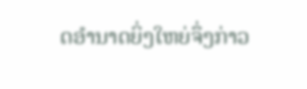ດອຳນາດຍິ່ງໃຫຍ່ຈຶ່ງກ່າວ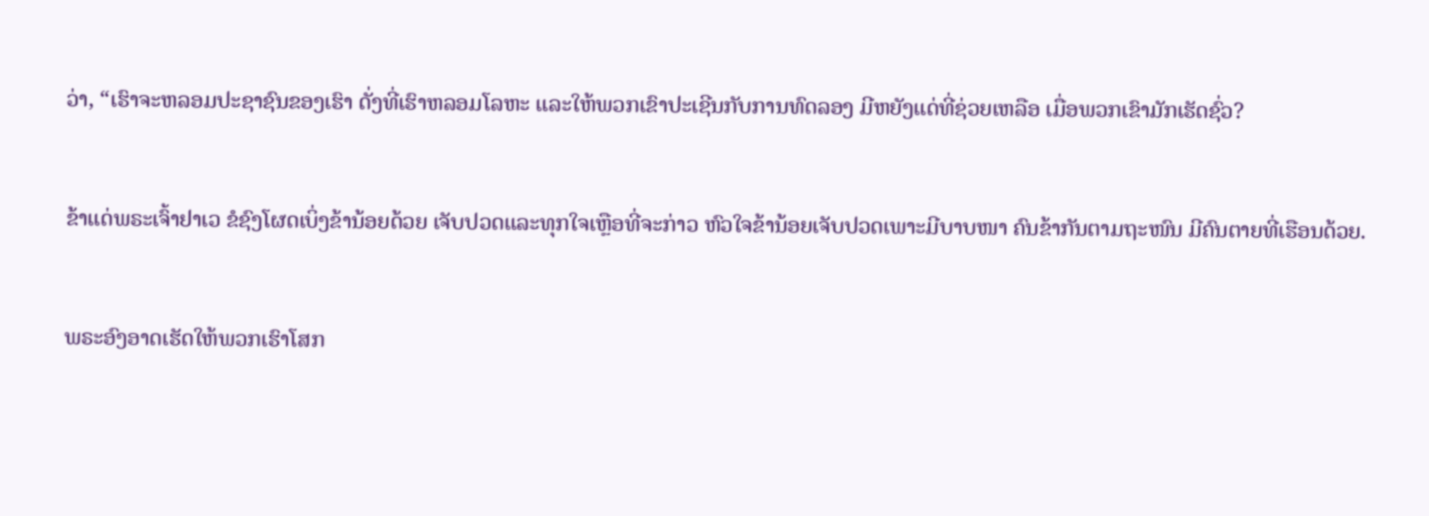ວ່າ, “ເຮົາຈະຫລອມປະຊາຊົນຂອງເຮົາ ດັ່ງທີ່ເຮົາຫລອມໂລຫະ ແລະໃຫ້ພວກເຂົາປະເຊີນກັບການທົດລອງ ມີຫຍັງແດ່ທີ່ຊ່ວຍເຫລືອ ເມື່ອພວກເຂົາມັກເຮັດຊົ່ວ?


ຂ້າແດ່ພຣະເຈົ້າຢາເວ ຂໍຊົງໂຜດເບິ່ງຂ້ານ້ອຍດ້ວຍ ເຈັບປວດແລະທຸກໃຈເຫຼືອທີ່ຈະກ່າວ ຫົວໃຈຂ້ານ້ອຍເຈັບປວດເພາະມີບາບໜາ ຄົນຂ້າກັນຕາມຖະໜົນ ມີຄົນຕາຍທີ່ເຮືອນດ້ວຍ.


ພຣະອົງອາດເຮັດໃຫ້ພວກເຮົາໂສກ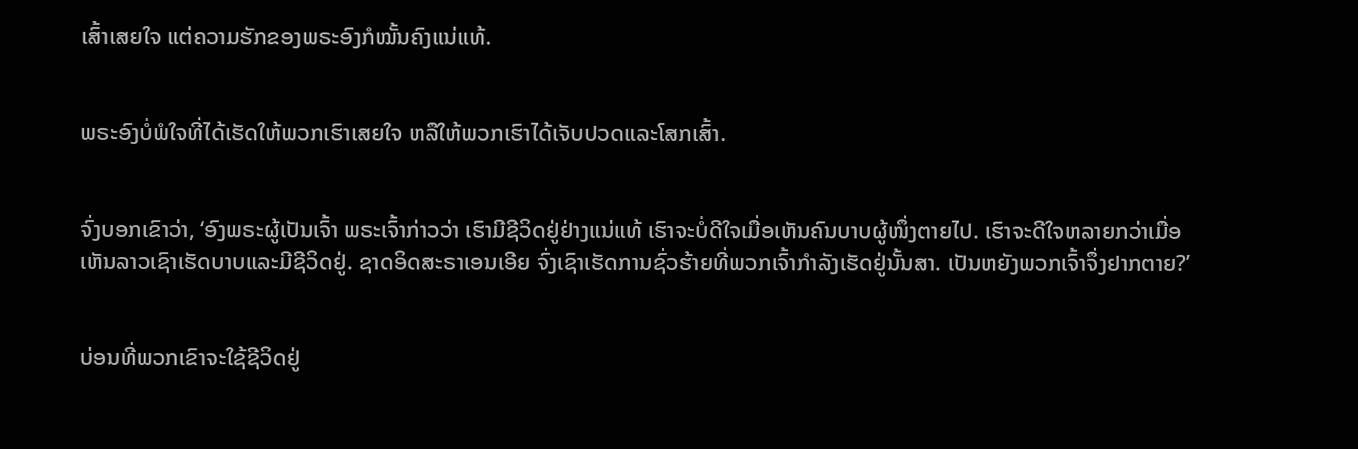ເສົ້າເສຍໃຈ ແຕ່ຄວາມຮັກຂອງພຣະອົງກໍໝັ້ນຄົງແນ່ແທ້.


ພຣະອົງບໍ່ພໍໃຈທີ່ໄດ້ເຮັດໃຫ້ພວກເຮົາເສຍໃຈ ຫລືໃຫ້ພວກເຮົາໄດ້ເຈັບປວດແລະໂສກເສົ້າ.


ຈົ່ງບອກເຂົາວ່າ, ‘ອົງພຣະຜູ້ເປັນເຈົ້າ ພຣະເຈົ້າກ່າວວ່າ ເຮົາມີຊີວິດຢູ່ຢ່າງແນ່ແທ້ ເຮົາຈະບໍ່ດີໃຈເມື່ອເຫັນຄົນບາບຜູ້ໜຶ່ງຕາຍໄປ. ເຮົາຈະດີໃຈຫລາຍກວ່າເມື່ອເຫັນລາວເຊົາເຮັດບາບແລະມີຊີວິດຢູ່. ຊາດອິດສະຣາເອນເອີຍ ຈົ່ງເຊົາເຮັດການຊົ່ວຮ້າຍທີ່ພວກເຈົ້າກຳລັງເຮັດຢູ່ນັ້ນສາ. ເປັນຫຍັງພວກເຈົ້າຈຶ່ງຢາກຕາຍ?’


ບ່ອນທີ່ພວກເຂົາຈະໃຊ້ຊີວິດຢູ່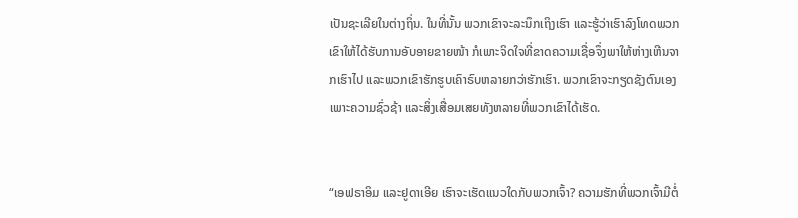ເປັນຊະເລີຍໃນຕ່າງຖິ່ນ. ໃນທີ່ນັ້ນ ພວກເຂົາຈະລະນຶກເຖິງເຮົາ ແລະຮູ້ວ່າເຮົາລົງໂທດພວກເຂົາໃຫ້ໄດ້ຮັບການອັບອາຍຂາຍໜ້າ ກໍເພາະຈິດໃຈທີ່ຂາດຄວາມເຊື່ອຈຶ່ງພາໃຫ້ຫ່າງເຫີນຈາກເຮົາໄປ ແລະພວກເຂົາຮັກຮູບເຄົາຣົບຫລາຍກວ່າຮັກເຮົາ. ພວກເຂົາຈະກຽດຊັງຕົນເອງ ເພາະຄວາມຊົ່ວຊ້າ ແລະສິ່ງເສື່ອມເສຍທັງຫລາຍທີ່ພວກເຂົາໄດ້ເຮັດ.


“ເອຟຣາອິມ ແລະຢູດາເອີຍ ເຮົາຈະເຮັດແນວໃດກັບພວກເຈົ້າ? ຄວາມຮັກທີ່ພວກເຈົ້າມີຕໍ່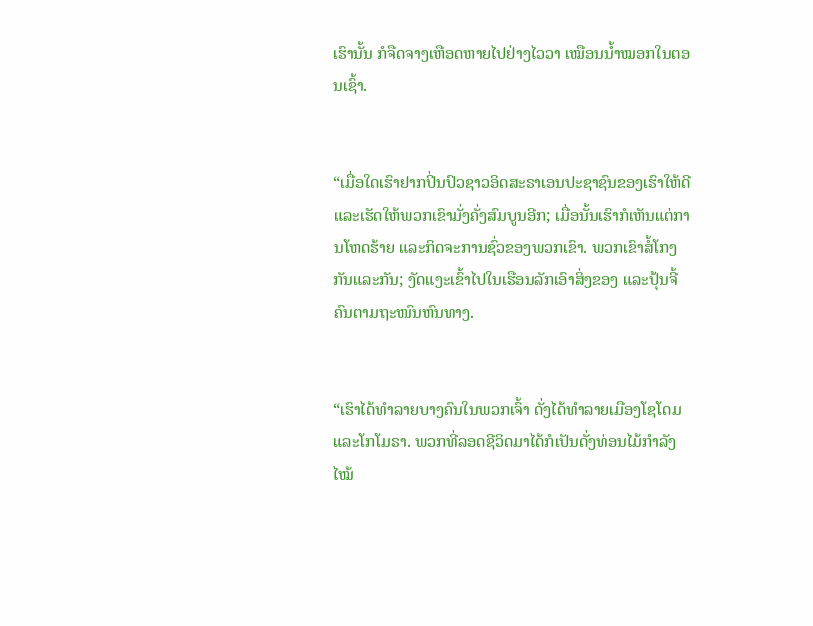ເຮົານັ້ນ ກໍຈືດຈາງເຫືອດຫາຍໄປຢ່າງໄວວາ ເໝືອນນໍ້າໝອກໃນຕອນເຊົ້າ.


“ເມື່ອໃດເຮົາຢາກປິ່ນປົວຊາວອິດສະຣາເອນປະຊາຊົນຂອງເຮົາໃຫ້ດີ ແລະເຮັດໃຫ້ພວກເຂົາມັ່ງຄັ່ງສົມບູນອີກ; ເມື່ອນັ້ນເຮົາກໍເຫັນແຕ່ການໂຫດຮ້າຍ ແລະກິດຈະການຊົ່ວຂອງພວກເຂົາ. ພວກເຂົາສໍ້ໂກງກັນແລະກັນ; ງັດແງະເຂົ້າໄປໃນເຮືອນລັກເອົາສິ່ງຂອງ ແລະປຸ້ນຈີ້ຄົນຕາມຖະໜົນຫົນທາງ.


“ເຮົາໄດ້ທຳລາຍບາງຄົນໃນພວກເຈົ້າ ດັ່ງໄດ້ທຳລາຍເມືອງໂຊໂດມ ແລະໂກໂມຣາ. ພວກທີ່ລອດຊີວິດມາໄດ້ກໍເປັນດັ່ງທ່ອນໄມ້ກຳລັງໄໝ້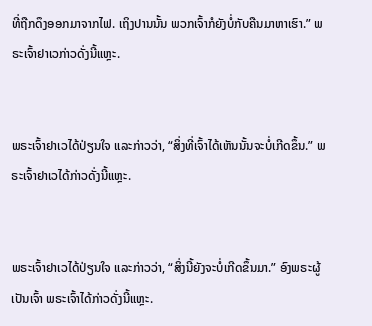ທີ່ຖືກດຶງອອກມາຈາກໄຟ. ເຖິງປານນັ້ນ ພວກເຈົ້າກໍຍັງບໍ່ກັບຄືນມາຫາເຮົາ.” ພຣະເຈົ້າຢາເວກ່າວດັ່ງນີ້ແຫຼະ.


ພຣະເຈົ້າຢາເວໄດ້ປ່ຽນໃຈ ແລະກ່າວວ່າ, “ສິ່ງທີ່ເຈົ້າໄດ້ເຫັນນັ້ນຈະບໍ່ເກີດຂຶ້ນ.” ພຣະເຈົ້າຢາເວໄດ້ກ່າວດັ່ງນີ້ແຫຼະ.


ພຣະເຈົ້າຢາເວໄດ້ປ່ຽນໃຈ ແລະກ່າວວ່າ, “ສິ່ງນີ້ຍັງຈະບໍ່ເກີດຂຶ້ນມາ.” ອົງພຣະຜູ້ເປັນເຈົ້າ ພຣະເຈົ້າໄດ້ກ່າວດັ່ງນີ້ແຫຼະ.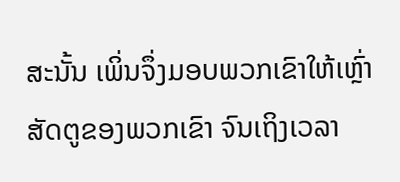ສະນັ້ນ ເພິ່ນຈຶ່ງມອບພວກເຂົາໃຫ້ເຫຼົ່າສັດຕູຂອງພວກເຂົາ ຈົນເຖິງເວລາ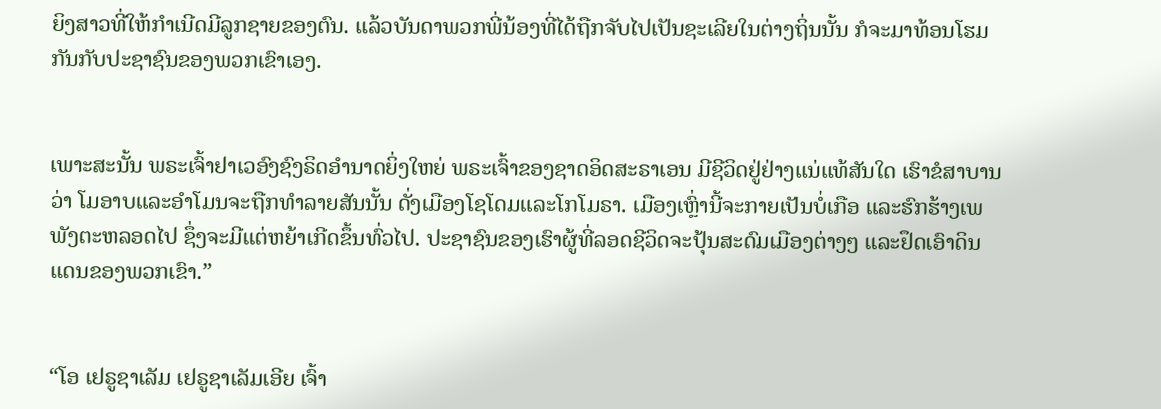ຍິງສາວທີ່ໃຫ້ກຳເນີດມີລູກຊາຍຂອງຕົນ. ແລ້ວບັນດາພວກພີ່ນ້ອງທີ່ໄດ້ຖືກຈັບໄປເປັນຊະເລີຍໃນຕ່າງຖິ່ນນັ້ນ ກໍຈະມາທ້ອນໂຮມກັນກັບປະຊາຊົນຂອງພວກເຂົາເອງ.


ເພາະສະນັ້ນ ພຣະເຈົ້າຢາເວອົງຊົງຣິດອຳນາດຍິ່ງໃຫຍ່ ພຣະເຈົ້າຂອງຊາດອິດສະຣາເອນ ມີຊີວິດຢູ່ຢ່າງແນ່ແທ້ສັນໃດ ເຮົາຂໍສາບານວ່າ ໂມອາບແລະອຳໂມນຈະຖືກທຳລາຍສັນນັ້ນ ດັ່ງເມືອງໂຊໂດມແລະໂກໂມຣາ. ເມືອງເຫຼົ່ານີ້ຈະກາຍເປັນບໍ່ເກືອ ແລະຮົກຮ້າງເພພັງຕະຫລອດໄປ ຊຶ່ງຈະມີແຕ່ຫຍ້າເກີດຂຶ້ນທົ່ວໄປ. ປະຊາຊົນຂອງເຮົາຜູ້ທີ່ລອດຊີວິດຈະປຸ້ນສະດົມເມືອງຕ່າງໆ ແລະຢຶດເອົາດິນແດນຂອງພວກເຂົາ.”


“ໂອ ເຢຣູຊາເລັມ ເຢຣູຊາເລັມເອີຍ ເຈົ້າ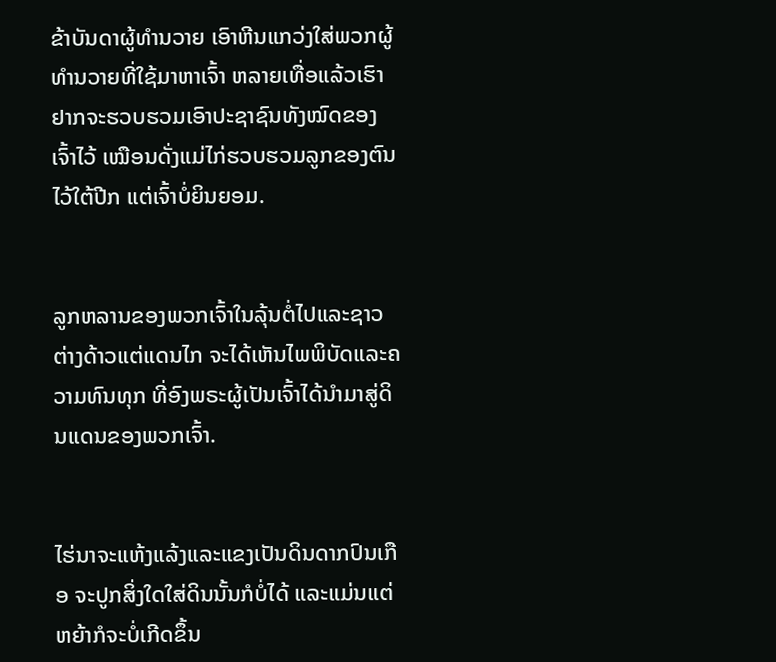ຂ້າບັນດາຜູ້ທຳນວາຍ ເອົາຫີນແກວ່ງໃສ່ພວກຜູ້ທຳນວາຍທີ່ໃຊ້ມາຫາເຈົ້າ ຫລາຍເທື່ອແລ້ວເຮົາຢາກຈະຮວບຮວມເອົາປະຊາຊົນທັງໝົດຂອງເຈົ້າໄວ້ ເໝືອນດັ່ງແມ່ໄກ່ຮວບຮວມລູກຂອງຕົນໄວ້ໃຕ້ປີກ ແຕ່ເຈົ້າບໍ່ຍິນຍອມ.


ລູກຫລານຂອງພວກເຈົ້າໃນລຸ້ນຕໍ່ໄປແລະຊາວຕ່າງດ້າວແຕ່ແດນໄກ ຈະໄດ້ເຫັນໄພພິບັດແລະຄວາມທົນທຸກ ທີ່ອົງພຣະຜູ້ເປັນເຈົ້າໄດ້ນຳມາສູ່ດິນແດນຂອງພວກເຈົ້າ.


ໄຮ່ນາຈະແຫ້ງແລ້ງແລະແຂງເປັນດິນດາກປົນເກືອ ຈະປູກສິ່ງໃດໃສ່ດິນນັ້ນກໍບໍ່ໄດ້ ແລະແມ່ນແຕ່ຫຍ້າກໍຈະບໍ່ເກີດຂຶ້ນ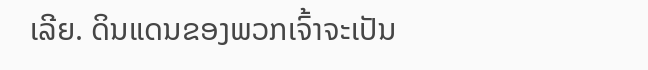ເລີຍ. ດິນແດນຂອງພວກເຈົ້າຈະເປັນ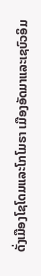ດັ່ງເມືອງໂຊໂດມແລະໂກໂມຣາ ເມືອງອັດມາແລະເຊບົວອິມ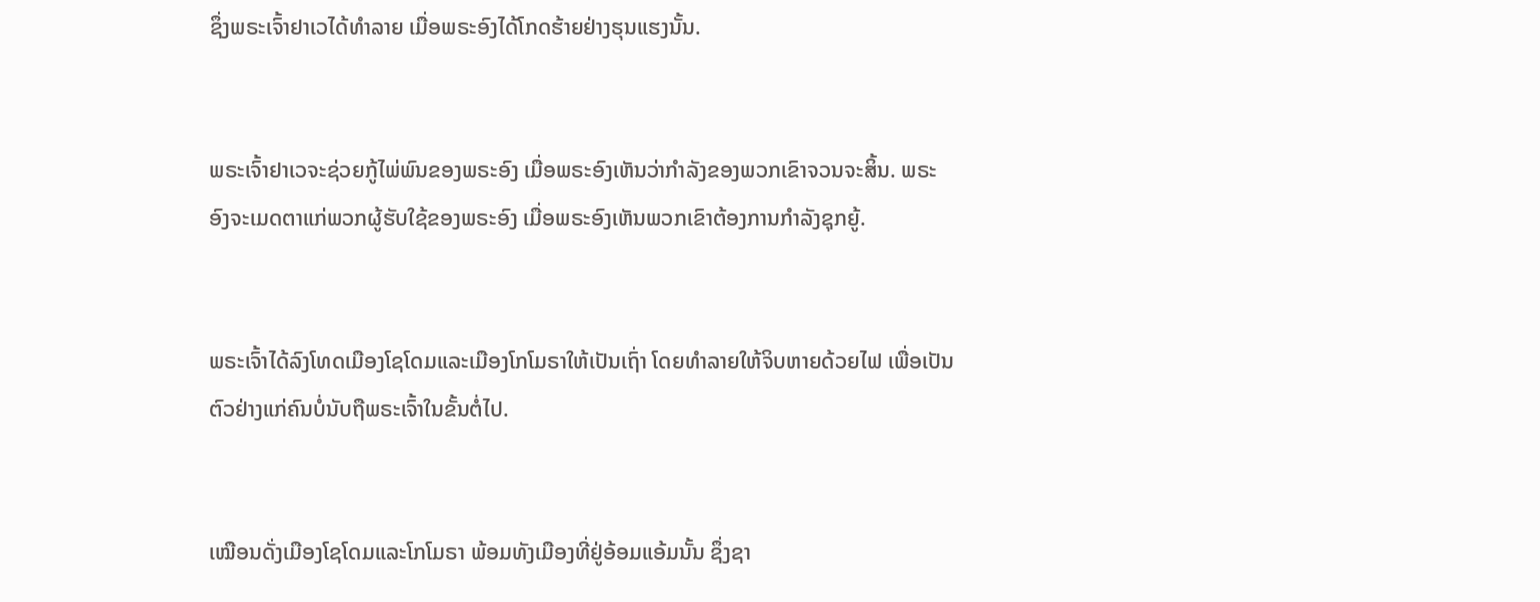ຊຶ່ງພຣະເຈົ້າຢາເວໄດ້ທຳລາຍ ເມື່ອພຣະອົງໄດ້ໂກດຮ້າຍຢ່າງຮຸນແຮງນັ້ນ.


ພຣະເຈົ້າຢາເວຈະຊ່ວຍກູ້ໄພ່ພົນຂອງພຣະອົງ ເມື່ອພຣະອົງເຫັນວ່າກຳລັງຂອງພວກເຂົາຈວນຈະສິ້ນ. ພຣະອົງຈະເມດຕາແກ່ພວກຜູ້ຮັບໃຊ້ຂອງພຣະອົງ ເມື່ອພຣະອົງເຫັນພວກເຂົາຕ້ອງການກຳລັງຊຸກຍູ້.


ພຣະເຈົ້າໄດ້ລົງໂທດເມືອງໂຊໂດມແລະເມືອງໂກໂມຣາໃຫ້ເປັນເຖົ່າ ໂດຍທຳລາຍໃຫ້ຈິບຫາຍດ້ວຍໄຟ ເພື່ອເປັນຕົວຢ່າງແກ່ຄົນບໍ່ນັບຖືພຣະເຈົ້າໃນຂັ້ນຕໍ່ໄປ.


ເໝືອນດັ່ງເມືອງໂຊໂດມແລະໂກໂມຣາ ພ້ອມທັງເມືອງທີ່ຢູ່ອ້ອມແອ້ມນັ້ນ ຊຶ່ງຊາ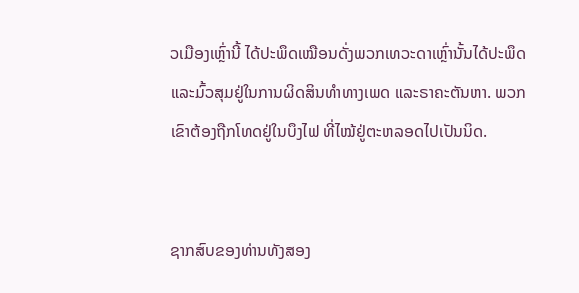ວເມືອງເຫຼົ່ານີ້ ໄດ້ປະພຶດເໝືອນດັ່ງພວກເທວະດາເຫຼົ່ານັ້ນໄດ້ປະພຶດ ແລະມົ້ວສຸມຢູ່ໃນການຜິດສິນທຳທາງເພດ ແລະຣາຄະຕັນຫາ. ພວກເຂົາຕ້ອງຖືກໂທດຢູ່ໃນບຶງໄຟ ທີ່ໄໝ້ຢູ່ຕະຫລອດໄປເປັນນິດ.


ຊາກສົບຂອງທ່ານທັງສອງ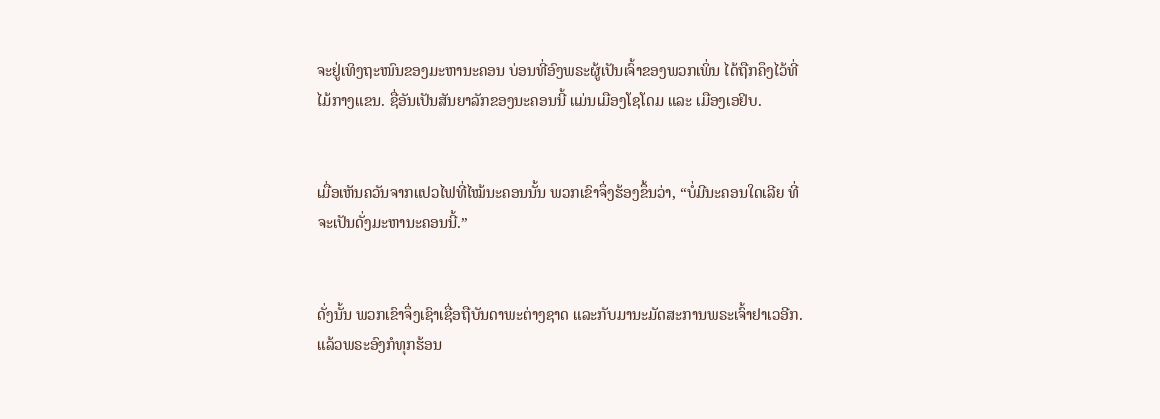ຈະຢູ່ເທິງຖະໜົນຂອງມະຫານະຄອນ ບ່ອນທີ່ອົງພຣະຜູ້ເປັນເຈົ້າຂອງພວກເພິ່ນ ໄດ້ຖືກຄຶງໄວ້ທີ່ໄມ້ກາງແຂນ. ຊື່ອັນເປັນສັນຍາລັກຂອງນະຄອນນີ້ ແມ່ນເມືອງໂຊໂດມ ແລະ ເມືອງເອຢິບ.


ເມື່ອເຫັນຄວັນຈາກແປວໄຟທີ່ໄໝ້ນະຄອນນັ້ນ ພວກເຂົາຈຶ່ງຮ້ອງຂຶ້ນວ່າ, “ບໍ່ມີນະຄອນໃດເລີຍ ທີ່ຈະເປັນດັ່ງມະຫານະຄອນນີ້.”


ດັ່ງນັ້ນ ພວກເຂົາຈຶ່ງເຊົາເຊື່ອຖືບັນດາພະຕ່າງຊາດ ແລະກັບມານະມັດສະການພຣະເຈົ້າຢາເວອີກ. ແລ້ວພຣະອົງກໍທຸກຮ້ອນ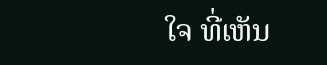ໃຈ ທີ່ເຫັນ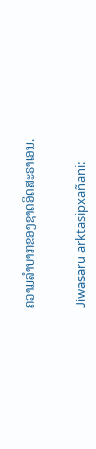ຄວາມລຳບາກຂອງຊາດອິດສະຣາເອນ.


Jiwasaru arktasipxañani: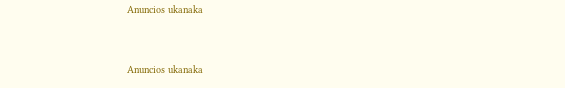Anuncios ukanaka


Anuncios ukanaka